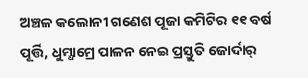ଅଞ୍ଚଳ କଲୋନୀ ଗଣେଶ ପୂଜା କମିଟିର ୧୧ ବର୍ଷ ପୂର୍ତ୍ତି, ଧୁମ୍ଧାମ୍ରେ ପାଳନ ନେଇ ପ୍ରସ୍ତୁତି ଜୋର୍ଦାର୍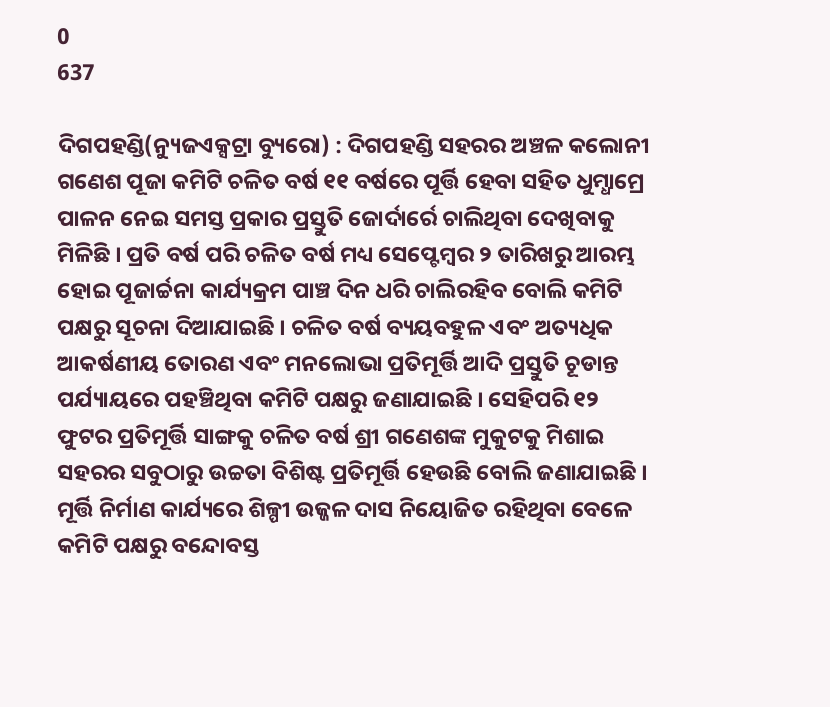0
637

ଦିଗପହଣ୍ଡି(ନ୍ୟୁଜଏକ୍ସଟ୍ରା ବ୍ୟୁରୋ) : ଦିଗପହଣ୍ଡି ସହରର ଅଞ୍ଚଳ କଲୋନୀ ଗଣେଶ ପୂଜା କମିଟି ଚଳିତ ବର୍ଷ ୧୧ ବର୍ଷରେ ପୂର୍ତ୍ତି ହେବା ସହିତ ଧୁମ୍ଧାମ୍ରେ ପାଳନ ନେଇ ସମସ୍ତ ପ୍ରକାର ପ୍ରସ୍ତୁତି ଜୋର୍ଦାର୍ରେ ଚାଲିଥିବା ଦେଖିବାକୁ ମିଳିଛି । ପ୍ରତି ବର୍ଷ ପରି ଚଳିତ ବର୍ଷ ମଧ୍ୟ ସେପ୍ଟେମ୍ବର ୨ ତାରିଖରୁ ଆରମ୍ଭ ହୋଇ ପୂଜାର୍ଚ୍ଚନା କାର୍ଯ୍ୟକ୍ରମ ପାଞ୍ଚ ଦିନ ଧରି ଚାଲିରହିବ ବୋଲି କମିଟି ପକ୍ଷରୁ ସୂଚନା ଦିଆଯାଇଛି । ଚଳିତ ବର୍ଷ ବ୍ୟୟବହୁଳ ଏବଂ ଅତ୍ୟଧିକ ଆକର୍ଷଣୀୟ ତୋରଣ ଏବଂ ମନଲୋଭା ପ୍ରତିମୂର୍ତ୍ତି ଆଦି ପ୍ରସ୍ତୁତି ଚୂଡାନ୍ତ ପର୍ଯ୍ୟାୟରେ ପହଞ୍ଚିଥିବା କମିଟି ପକ୍ଷରୁ ଜଣାଯାଇଛି । ସେହିପରି ୧୨ ଫୁଟର ପ୍ରତିମୂର୍ତ୍ତି ସାଙ୍ଗକୁ ଚଳିତ ବର୍ଷ ଶ୍ରୀ ଗଣେଶଙ୍କ ମୁକୁଟକୁ ମିଶାଇ ସହରର ସବୁଠାରୁ ଉଚ୍ଚତା ବିଶିଷ୍ଟ ପ୍ରତିମୂର୍ତ୍ତି ହେଉଛି ବୋଲି ଜଣାଯାଇଛି । ମୂର୍ତ୍ତି ନିର୍ମାଣ କାର୍ଯ୍ୟରେ ଶିଳ୍ପୀ ଉଜ୍ଜଳ ଦାସ ନିୟୋଜିତ ରହିଥିବା ବେଳେ କମିଟି ପକ୍ଷରୁ ବନ୍ଦୋବସ୍ତ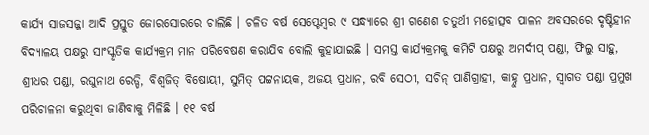କାର୍ଯ୍ୟ ସାଜସଜ୍ଜା ଆଦି ପ୍ରସ୍ତୁତ ଜୋରସୋରରେ ଚାଲିଛି । ଚଳିତ ବର୍ଷ ସେପ୍ଟେମ୍ବର ୯ ସନ୍ଧ୍ୟାରେ ଶ୍ରୀ ଗଣେଶ ଚତୁର୍ଥୀ ମହୋତ୍ସବ ପାଳନ ଅବସରରେ ଦୃଷ୍ଟିହୀନ ବିଦ୍ୟାଳୟ ପକ୍ଷରୁ ସାଂସ୍କୃତିକ କାର୍ଯ୍ୟକ୍ରମ ମାନ ପରିବେଷଣ କରାଯିବ ବୋଲି କୁହାଯାଇଛି । ସମସ୍ତ କାର୍ଯ୍ୟକ୍ରମକୁ କମିଟି ପକ୍ଷରୁ ଅମର୍ଦୀପ୍ ପଣ୍ଡା, ଫିଲୁ ସାହୁ, ଶ୍ରୀଧର ପଣ୍ଡା, ରଘୁନାଥ ରେଡ୍ଡି, ବିଶ୍ୱଜିତ୍ ବିଷୋୟୀ, ସୁମିତ୍ ପଟ୍ଟନାୟକ, ଅଜୟ ପ୍ରଧାନ, ରବି ସେଠୀ, ସଚିନ୍ ପାଣିଗ୍ରାହୀ, କାହ୍ନୁ ପ୍ରଧାନ, ସ୍ୱାଗତ ପଣ୍ଡା ପ୍ରମୁଖ ପରିଚାଳନା କରୁଥିବା ଜାଣିବାକୁ ମିଳିଛି । ୧୧ ବର୍ଷ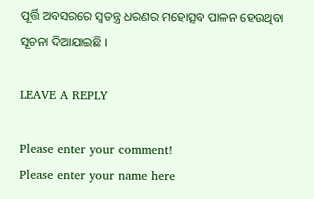ପୂର୍ତ୍ତି ଅବସରରେ ସ୍ୱତନ୍ତ୍ର ଧରଣର ମହୋତ୍ସବ ପାଳନ ହେଉଥିବା ସୂଚନା ଦିଆଯାଇଛି ।

LEAVE A REPLY

Please enter your comment!
Please enter your name here